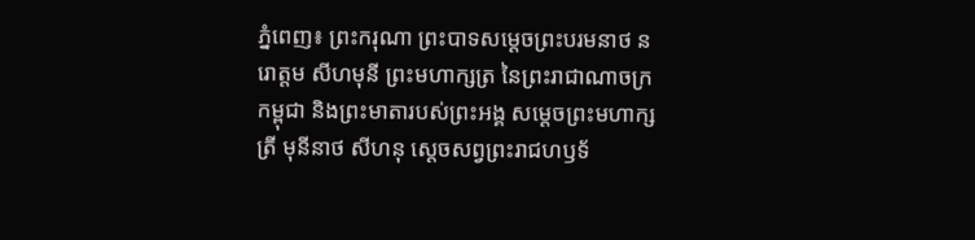ភ្នំពេញ៖ ព្រះករុណា ព្រះបាទសម្តេចព្រះបរមនាថ នរោត្តម សីហមុនី ព្រះមហាក្សត្រ នៃព្រះរាជាណាចក្រកម្ពុជា និងព្រះមាតារបស់ព្រះអង្គ សម្ដេចព្រះមហាក្សត្រី មុនីនាថ សីហនុ ស្តេចសព្វព្រះរាជហឫទ័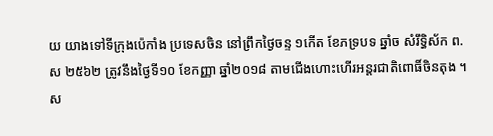យ យាងទៅទីក្រុងប៉េកាំង ប្រទេសចិន នៅព្រឹកថ្ងៃចន្ទ ១កើត ខែភទ្របទ ឆ្នាំច សំរឹទ្ធិស័ក ព.ស ២៥៦២ ត្រូវនឹងថ្ងៃទី១០ ខែកញ្ញា ឆ្នាំ២០១៨ តាមជើងហោះហើរអន្តរជាតិពោធិ៍ចិនតុង ។
ស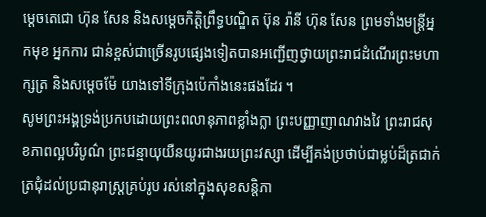ម្តេចតេជោ ហ៊ុន សែន និងសម្តេចកិត្តិព្រឹទ្ធបណ្ឌិត ប៊ុន រ៉ានី ហ៊ុន សែន ព្រមទាំងមន្ត្រីអ្នកមុខ អ្នកការ ជាន់ខ្ពស់ជាច្រើនរូបផ្សេងទៀតបានអញ្ជើញថ្វាយព្រះរាជដំណើរព្រះមហាក្សត្រ និងសម្តេចម៉ែ យាងទៅទីក្រុងប៉េកាំងនេះផងដែរ ។
សូមព្រះអង្គទ្រង់ប្រកបដោយព្រះពលានុភាពខ្លាំងក្លា ព្រះបញ្ញាញាណវាងវៃ ព្រះរាជសុខភាពល្អបរិបូណ៌ ព្រះជន្មាយុយឺនយូរជាងរយព្រះវស្សា ដើម្បីគង់ប្រថាប់ជាម្លប់ដ៏ត្រជាក់ត្រជុំដល់ប្រជានុរាស្ត្រគ្រប់រូប រស់នៅក្នុងសុខសន្តិភា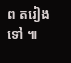ព តរៀងទៅ ៕